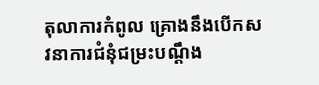តុលាការកំពូល គ្រោងនឹងបើកសវនាការជំនុំជម្រះបណ្ដឹង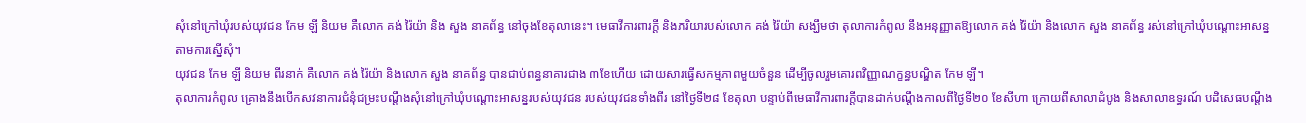សុំនៅក្រៅឃុំរបស់យុវជន កែម ឡី និយម គឺលោក គង់ រ៉ៃយ៉ា និង សួង នាគព័ន្ធ នៅចុងខែតុលានេះ។ មេធាវីការពារក្តី និងភរិយារបស់លោក គង់ រ៉ៃយ៉ា សង្ឃឹមថា តុលាការកំពូល នឹងអនុញ្ញាតឱ្យលោក គង់ រ៉ៃយ៉ា និងលោក សួង នាគព័ន្ធ រស់នៅក្រៅឃុំបណ្ដោះអាសន្នតាមការស្នើសុំ។
យុវជន កែម ឡី និយម ពីរនាក់ គឺលោក គង់ រ៉ៃយ៉ា និងលោក សួង នាគព័ន្ធ បានជាប់ពន្ធនាគារជាង ៣ខែហើយ ដោយសារធ្វើសកម្មភាពមួយចំនួន ដើម្បីចូលរួមគោរពវិញ្ញាណក្ខន្ធបណ្ឌិត កែម ឡី។
តុលាការកំពូល គ្រោងនឹងបើកសវនាការជំនុំជម្រះបណ្តឹងសុំនៅក្រៅឃុំបណ្ដោះអាសន្នរបស់យុវជន របស់យុវជនទាំងពីរ នៅថ្ងៃទី២៨ ខែតុលា បន្ទាប់ពីមេធាវីការពារក្តីបានដាក់បណ្ដឹងកាលពីថ្ងៃទី២០ ខែសីហា ក្រោយពីសាលាដំបូង និងសាលាឧទ្ធរណ៍ បដិសេធបណ្ដឹង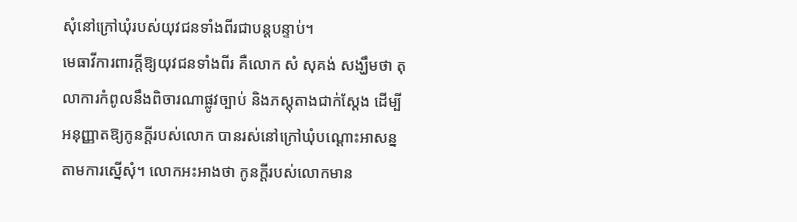សុំនៅក្រៅឃុំរបស់យុវជនទាំងពីរជាបន្តបន្ទាប់។
មេធាវីការពារក្តីឱ្យយុវជនទាំងពីរ គឺលោក សំ សុគង់ សង្ឃឹមថា តុលាការកំពូលនឹងពិចារណាផ្លូវច្បាប់ និងភស្តុតាងជាក់ស្ដែង ដើម្បីអនុញ្ញាតឱ្យកូនក្តីរបស់លោក បានរស់នៅក្រៅឃុំបណ្ដោះអាសន្នតាមការស្នើសុំ។ លោកអះអាងថា កូនក្តីរបស់លោកមាន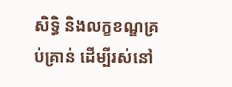សិទ្ធិ និងលក្ខខណ្ឌគ្រប់គ្រាន់ ដើម្បីរស់នៅ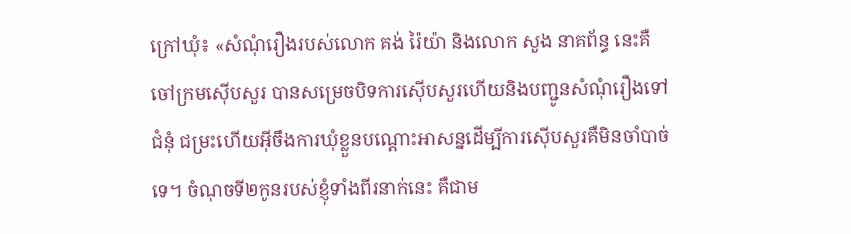ក្រៅឃុំ៖ «សំណុំរឿងរបស់លោក គង់ រ៉ៃយ៉ា និងលោក សួង នាគព័ន្ធ នេះគឺចៅក្រមស៊ើបសួរ បានសម្រេចបិទការស៊ើបសួរហើយនិងបញ្ជូនសំណុំរឿងទៅជំនុំ ជម្រះហើយអ៊ីចឹងការឃុំខ្លួនបណ្ដោះអាសន្នដើម្បីការស៊ើបសួរគឺមិនចាំបាច់ទេ។ ចំណុចទី២កូនរបស់ខ្ញុំទាំងពីរនាក់នេះ គឺជាម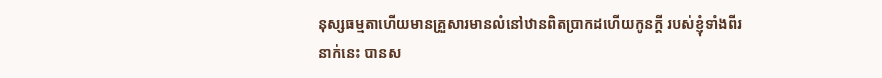នុស្សធម្មតាហើយមានគ្រួសារមានលំនៅឋានពិតប្រាកដហើយកូនក្តី របស់ខ្ញុំទាំងពីរនាក់នេះ បានស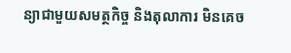ន្យាជាមួយសមត្ថកិច្ច និងតុលាការ មិនគេច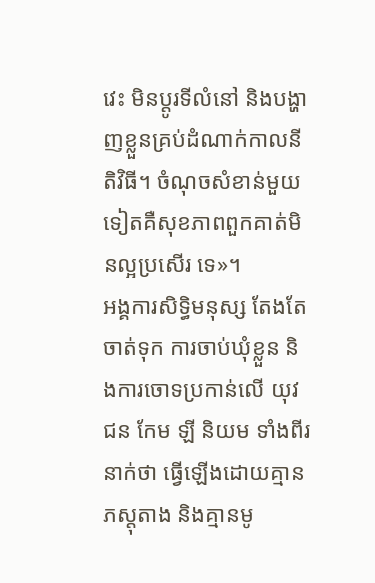វេះ មិនប្ដូរទីលំនៅ និងបង្ហាញខ្លួនគ្រប់ដំណាក់កាលនីតិវិធី។ ចំណុចសំខាន់មួយទៀតគឺសុខភាពពួកគាត់មិនល្អប្រសើរ ទេ»។
អង្គការសិទ្ធិមនុស្ស តែងតែចាត់ទុក ការចាប់ឃុំខ្លួន និងការចោទប្រកាន់លើ យុវជន កែម ឡី និយម ទាំងពីរនាក់ថា ធ្វើឡើងដោយគ្មានភស្តុតាង និងគ្មានមូ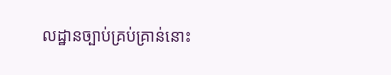លដ្ឋានច្បាប់គ្រប់គ្រាន់នោះ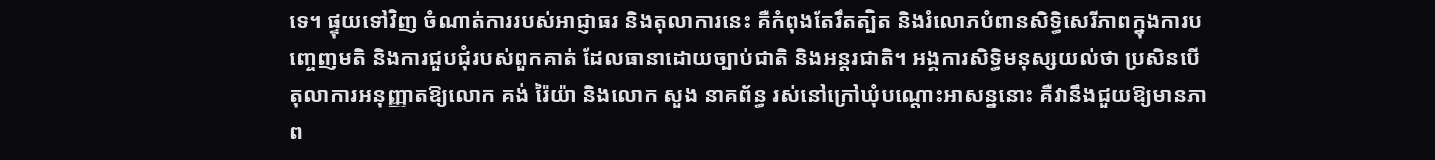ទេ។ ផ្ទុយទៅវិញ ចំណាត់ការរបស់អាជ្ញាធរ និងតុលាការនេះ គឺកំពុងតែរឹតត្បិត និងរំលោភបំពានសិទ្ធិសេរីភាពក្នុងការបញ្ចេញមតិ និងការជួបជុំរបស់ពួកគាត់ ដែលធានាដោយច្បាប់ជាតិ និងអន្តរជាតិ។ អង្គការសិទ្ធិមនុស្សយល់ថា ប្រសិនបើតុលាការអនុញ្ញាតឱ្យលោក គង់ រ៉ៃយ៉ា និងលោក សួង នាគព័ន្ធ រស់នៅក្រៅឃុំបណ្ដោះអាសន្ននោះ គឺវានឹងជួយឱ្យមានភាព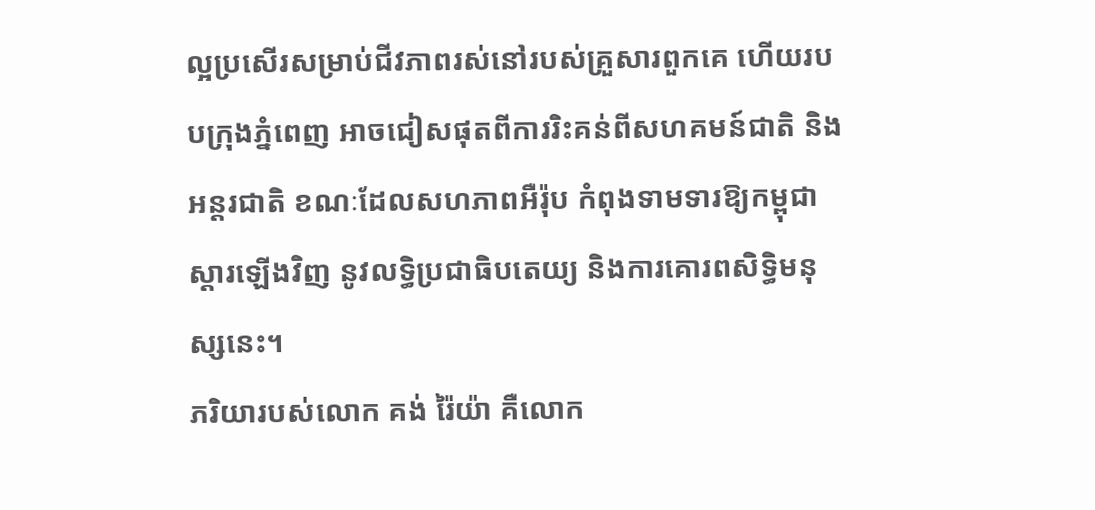ល្អប្រសើរសម្រាប់ជីវភាពរស់នៅរបស់គ្រួសារពួកគេ ហើយរបបក្រុងភ្នំពេញ អាចជៀសផុតពីការរិះគន់ពីសហគមន៍ជាតិ និងអន្តរជាតិ ខណៈដែលសហភាពអឺរ៉ុប កំពុងទាមទារឱ្យកម្ពុជាស្ដារឡើងវិញ នូវលទ្ធិប្រជាធិបតេយ្យ និងការគោរពសិទិ្ធមនុស្សនេះ។
ភរិយារបស់លោក គង់ រ៉ៃយ៉ា គឺលោក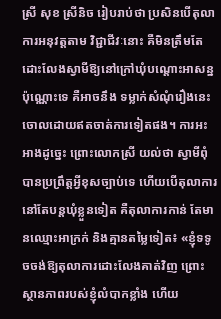ស្រី សុខ ស្រីនិច រៀបរាប់ថា ប្រសិនបើតុលាការអនុវត្តតាម វិជ្ជាជីវៈនោះ គឺមិនត្រឹមតែដោះលែងស្វាមីឱ្យនៅក្រៅឃុំបណ្ដោះអាសន្នប៉ុណ្ណោះទេ គឺអាចនឹង ទម្លាក់សំណុំរឿងនេះចោលដោយឥតចាត់ការទៀតផង។ ការអះអាងដូច្នេះ ព្រោះលោកស្រី យល់ថា ស្វាមីពុំបានប្រព្រឹត្តអ្វីខុសច្បាប់ទេ ហើយបើតុលាការនៅតែបន្តឃុំខ្លួនទៀត គឺតុលាការកាន់ តែមានឈ្មោះអាក្រក់ និងគ្មានតម្លៃទៀត៖ «ខ្ញុំទទូចចង់ឱ្យតុលាការដោះលែងគាត់វិញ ព្រោះស្ថានភាពរបស់ខ្ញុំលំបាកខ្លាំង ហើយ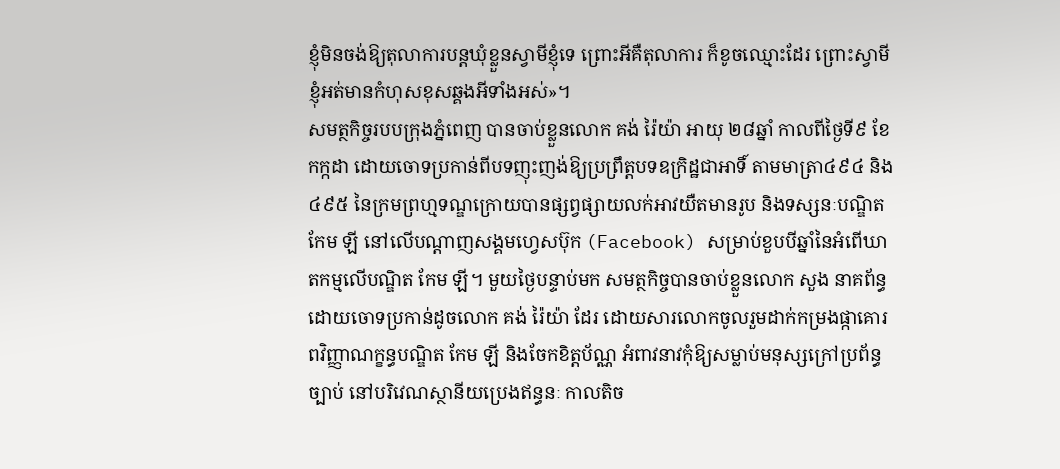ខ្ញុំមិនចង់ឱ្យតុលាការបន្តឃុំខ្លួនស្វាមីខ្ញុំទេ ព្រោះអីគឺតុលាការ ក៏ខូចឈ្មោះដែរ ព្រោះស្វាមីខ្ញុំអត់មានកំហុសខុសឆ្គងអីទាំងអស់»។
សមត្ថកិច្ចរបបក្រុងភ្នំពេញ បានចាប់ខ្លួនលោក គង់ រ៉ៃយ៉ា អាយុ ២៨ឆ្នាំ កាលពីថ្ងៃទី៩ ខែកក្កដា ដោយចោទប្រកាន់ពីបទញុះញង់ឱ្យប្រព្រឹត្តបទឧក្រិដ្ឋជាអាទិ៍ តាមមាត្រា៤៩៤ និង ៤៩៥ នៃក្រមព្រហ្មទណ្ឌក្រោយបានផ្សព្វផ្សាយលក់អាវយឺតមានរូប និងទស្សនៈបណ្ឌិត កែម ឡី នៅលើបណ្ដាញសង្គមហ្វេសប៊ុក (Facebook) សម្រាប់ខួបបីឆ្នាំនៃអំពើឃាតកម្មលើបណ្ឌិត កែម ឡី។ មួយថ្ងៃបន្ទាប់មក សមត្ថកិច្ចបានចាប់ខ្លួនលោក សួង នាគព័ន្ធ ដោយចោទប្រកាន់ដូចលោក គង់ រ៉ៃយ៉ា ដែរ ដោយសារលោកចូលរួមដាក់កម្រងផ្កាគោរពវិញ្ញាណក្ខន្ធបណ្ឌិត កែម ឡី និងចែកខិត្តប័ណ្ណ អំពាវនាវកុំឱ្យសម្លាប់មនុស្សក្រៅប្រព័ន្ធច្បាប់ នៅបរិវេណស្ថានីយប្រេងឥន្ធនៈ កាលតិច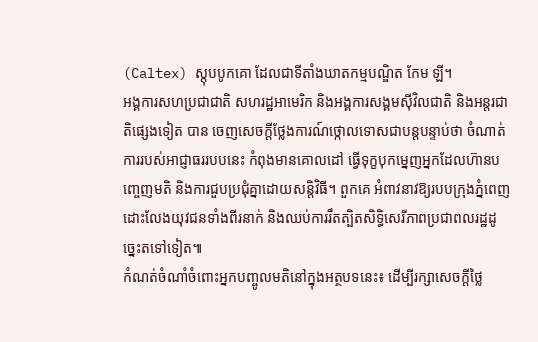(Caltex) ស្តុបបូកគោ ដែលជាទីតាំងឃាតកម្មបណ្ឌិត កែម ឡី។
អង្គការសហប្រជាជាតិ សហរដ្ឋអាមេរិក និងអង្គការសង្គមស៊ីវិលជាតិ និងអន្តរជាតិផ្សេងទៀត បាន ចេញសេចក្ដីថ្លែងការណ៍ថ្កោលទោសជាបន្តបន្ទាប់ថា ចំណាត់ការរបស់អាជ្ញាធររបបនេះ កំពុងមានគោលដៅ ធ្វើទុក្ខបុកម្នេញអ្នកដែលហ៊ានបញ្ចេញមតិ និងការជួបប្រជុំគ្នាដោយសន្តិវិធី។ ពួកគេ អំពាវនាវឱ្យរបបក្រុងភ្នំពេញ ដោះលែងយុវជនទាំងពីរនាក់ និងឈប់ការរឹតត្បិតសិទ្ធិសេរីភាពប្រជាពលរដ្ឋដូច្នេះតទៅទៀត៕
កំណត់ចំណាំចំពោះអ្នកបញ្ចូលមតិនៅក្នុងអត្ថបទនេះ៖ ដើម្បីរក្សាសេចក្ដីថ្លៃ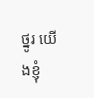ថ្នូរ យើងខ្ញុំ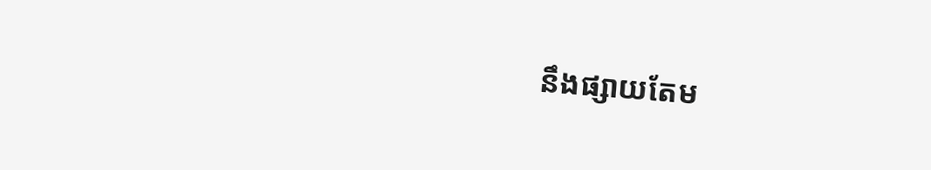នឹងផ្សាយតែម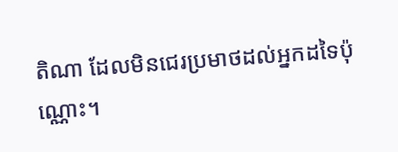តិណា ដែលមិនជេរប្រមាថដល់អ្នកដទៃប៉ុណ្ណោះ។